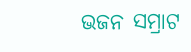ଭଜନ ସମ୍ରାଟ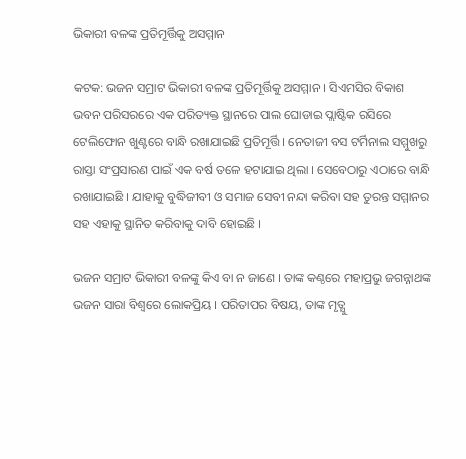ଭିକାରୀ ବଳଙ୍କ ପ୍ରତିମୂର୍ତ୍ତିକୁ ଅସମ୍ମାନ

କଟକ: ଭଜନ ସମ୍ରାଟ ଭିକାରୀ ବଳଙ୍କ ପ୍ରତିମୂର୍ତ୍ତିକୁ ଅସମ୍ମାନ । ସିଏମସିର ବିକାଶ ଭବନ ପରିସରରେ ଏକ ପରିତ୍ୟକ୍ତ ସ୍ଥାନରେ ପାଲ ଘୋଡାଇ ପ୍ଲାଷ୍ଟିକ ରସିରେ ଟେଲିଫୋନ ଖୁଣ୍ଟରେ ବାନ୍ଧି ରଖାଯାଇଛି ପ୍ରତିମୂର୍ତ୍ତି । ନେତାଜୀ ବସ ଟର୍ମିନାଲ ସମ୍ମୁଖରୁ ରାସ୍ତା ସଂପ୍ରସାରଣ ପାଇଁ ଏକ ବର୍ଷ ତଳେ ହଟାଯାଇ ଥିଲା । ସେବେଠାରୁ ଏଠାରେ ବାନ୍ଧି ରଖାଯାଇଛି । ଯାହାକୁ ବୁଦ୍ଧିଜୀବୀ ଓ ସମାଜ ସେବୀ ନନ୍ଦା କରିବା ସହ ତୁରନ୍ତ ସମ୍ମାନର ସହ ଏହାକୁ ସ୍ଥାନିତ କରିବାକୁ ଦାବି ହୋଇଛି ।

ଭଜନ ସମ୍ରାଟ ଭିକାରୀ ବଳଙ୍କୁ କିଏ ବା ନ ଜାଣେ । ତାଙ୍କ କଣ୍ଠରେ ମହାପ୍ରଭୁ ଜଗନ୍ନାଥଙ୍କ ଭଜନ ସାରା ବିଶ୍ବରେ ଲୋକପ୍ରିୟ । ପରିତାପର ବିଷୟ, ତାଙ୍କ ମୃତ୍ଯୁ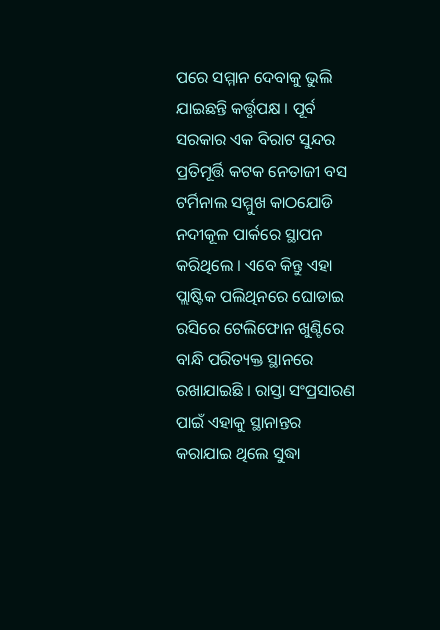ପରେ ସମ୍ମାନ ଦେବାକୁ ଭୁଲି ଯାଇଛନ୍ତି କର୍ତ୍ତୃପକ୍ଷ । ପୂର୍ବ ସରକାର ଏକ ବିରାଟ ସୁନ୍ଦର ପ୍ରତିମୂର୍ତ୍ତି କଟକ ନେତାଜୀ ବସ ଟର୍ମିନାଲ ସମ୍ମୁଖ କାଠଯୋଡି ନଦୀକୂଳ ପାର୍କରେ ସ୍ଥାପନ କରିଥିଲେ । ଏବେ କିନ୍ତୁ ଏହା ପ୍ଲାଷ୍ଟିକ ପଲିଥିନରେ ଘୋଡାଇ ରସିରେ ଟେଲିଫୋନ ଖୁଣ୍ଟିରେ ବାନ୍ଧି ପରିତ୍ୟକ୍ତ ସ୍ଥାନରେ ରଖାଯାଇଛି । ରାସ୍ତା ସଂପ୍ରସାରଣ ପାଇଁ ଏହାକୁ ସ୍ଥାନାନ୍ତର କରାଯାଇ ଥିଲେ ସୁଦ୍ଧା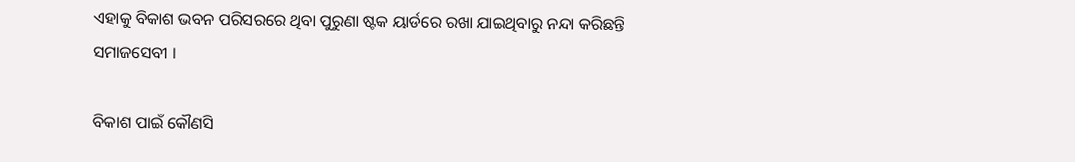ଏହାକୁ ବିକାଶ ଭବନ ପରିସରରେ ଥିବା ପୁରୁଣା ଷ୍ଟକ ୟାର୍ଡରେ ରଖା ଯାଇଥିବାରୁ ନନ୍ଦା କରିଛନ୍ତି ସମାଜସେବୀ ।

ବିକାଶ ପାଇଁ କୌଣସି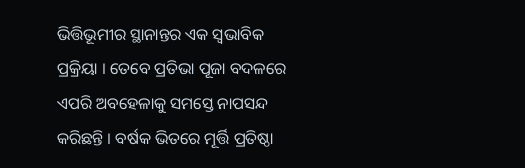ଭିତ୍ତିଭୂମୀର ସ୍ଥାନାନ୍ତର ଏକ ସ୍ବଭାବିକ ପ୍ରକ୍ରିୟା । ତେବେ ପ୍ରତିଭା ପୂଜା ବଦଳରେ ଏପରି ଅବହେଳାକୁ ସମସ୍ତେ ନାପସନ୍ଦ କରିଛନ୍ତି । ବର୍ଷକ ଭିତରେ ମୂର୍ତ୍ତି ପ୍ରତିଷ୍ଠା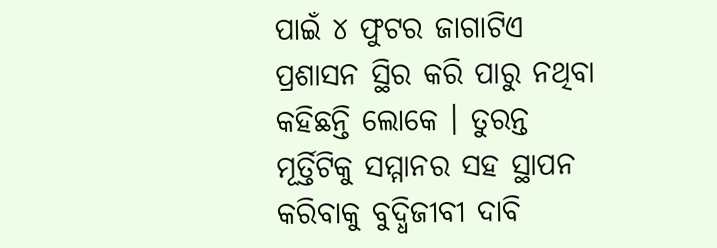ପାଇଁ ୪ ଫୁଟର ଜାଗାଟିଏ ପ୍ରଶାସନ ସ୍ଥିର କରି ପାରୁ ନଥିବା କହିଛନ୍ତି ଲୋକେ । ତୁରନ୍ତ ମୂର୍ତ୍ତିଟିକୁ ସମ୍ମାନର ସହ ସ୍ଥାପନ କରିବାକୁ ବୁଦ୍ଧିଜୀବୀ ଦାବି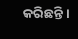କରିଛନ୍ତି ।